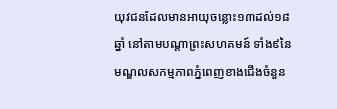យុវជនដែលមានអាយុចន្លោះ១៣ដល់១៨ឆ្នាំ នៅតាមបណ្ដាព្រះសហគមន៍ ទាំង៩នៃមណ្ឌលសកម្មភាពភ្នំពេញខាងជើងចំនួន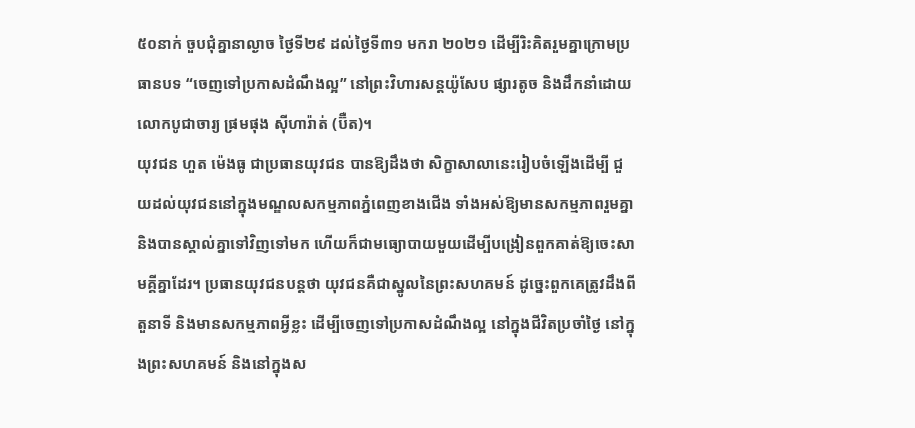៥០នាក់ ចួបជុំគ្នានាល្ងាច ថ្ងៃទី២៩ ដល់ថ្ងៃទី៣១ មករា ២០២១ ដើម្បីរិះគិតរួមគ្នាក្រោមប្រធានបទ “ចេញទៅប្រកាសដំណឹងល្អ” នៅព្រះវិហារសន្តយ៉ូសែប ផ្សារតូច និងដឹកនាំដោយលោកបូជាចារ្យ ផ្រមផុង ស៊ីហារ៉ាត់ (ប៊ឺត)។
យុវជន ហួត ម៉េងធូ ជាប្រធានយុវជន បានឱ្យដឹងថា សិក្ខាសាលានេះរៀបចំឡើងដើម្បី ជួយដល់យុវជននៅក្នុងមណ្ឌលសកម្មភាពភ្នំពេញខាងជើង ទាំងអស់ឱ្យមានសកម្មភាពរួមគ្នា និងបានស្គាល់គ្នាទៅវិញទៅមក ហើយក៏ជាមធ្យោបាយមួយដើម្បីបង្រៀនពួកគាត់ឱ្យចេះសាមគ្គីគ្នាដែរ។ ប្រធានយុវជនបន្តថា យុវជនគឺជាស្នូលនៃព្រះសហគមន៍ ដូច្នេះពួកគេត្រូវដឹងពីតួនាទី និងមានសកម្មភាពអ្វីខ្លះ ដើម្បីចេញទៅប្រកាសដំណឹងល្អ នៅក្នុងជីវិតប្រចាំថ្ងៃ នៅក្នុងព្រះសហគមន៍ និងនៅក្នុងស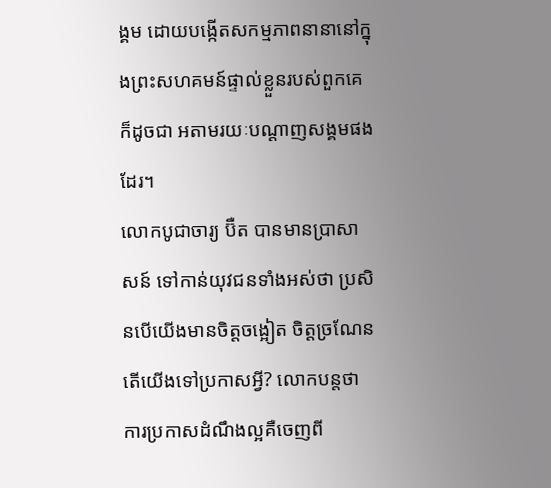ង្គម ដោយបង្កើតសកម្មភាពនានានៅក្នុងព្រះសហគមន៍ផ្ទាល់ខ្លួនរបស់ពួកគេ ក៏ដូចជា អតាមរយៈបណ្ដាញសង្គមផងដែរ។
លោកបូជាចារ្យ ប៊ឺត បានមានប្រាសាសន៍ ទៅកាន់យុវជនទាំងអស់ថា ប្រសិនបើយើងមានចិត្តចង្អៀត ចិត្តច្រណែន តើយើងទៅប្រកាសអ្វី? លោកបន្តថា ការប្រកាសដំណឹងល្អគឺចេញពី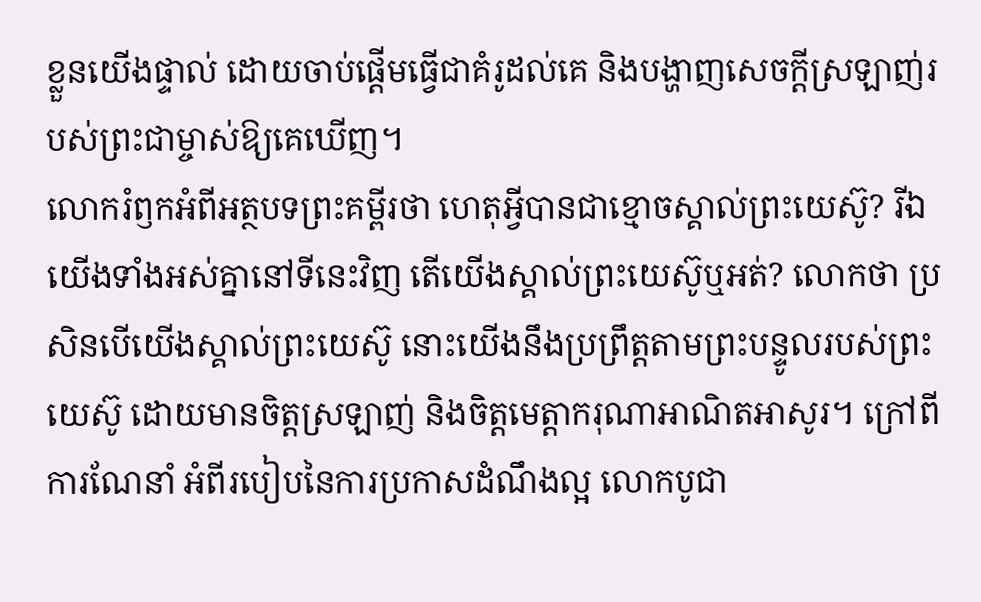ខ្លួនយើងផ្ទាល់ ដោយចាប់ផ្ដើមធ្វើជាគំរូដល់គេ និងបង្ហាញសេចក្ដីស្រឡាញ់របស់ព្រះជាម្ចាស់ឱ្យគេឃើញ។
លោករំឭកអំពីអត្ថបទព្រះគម្ពីរថា ហេតុអ្វីបានជាខ្មោចស្គាល់ព្រះយេស៊ូ? រីឯយើងទាំងអស់គ្នានៅទីនេះវិញ តើយើងស្គាល់ព្រះយេស៊ូឬអត់? លោកថា ប្រសិនបើយើងស្គាល់ព្រះយេស៊ូ នោះយើងនឹងប្រព្រឹត្តតាមព្រះបន្ទូលរបស់ព្រះយេស៊ូ ដោយមានចិត្តស្រឡាញ់ និងចិត្តមេត្តាករុណាអាណិតអាសូរ។ ក្រៅពីការណែនាំ អំពីរបៀបនៃការប្រកាសដំណឹងល្អ លោកបូជា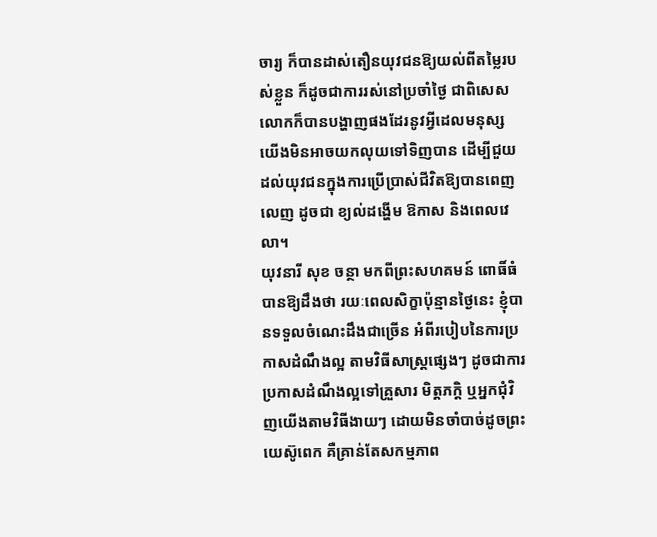ចារ្យ ក៏បានដាស់តឿនយុវជនឱ្យយល់ពីតម្លៃរបស់ខ្លួន ក៏ដូចជាការរស់នៅប្រចាំថ្ងៃ ជាពិសេសលោកក៏បានបង្ហាញផងដែរនូវអ្វីដេលមនុស្សយើងមិនអាចយកលុយទៅទិញបាន ដើម្បីជួយដល់យុវជនក្នុងការប្រើប្រាស់ជីវិតឱ្យបានពេញលេញ ដូចជា ខ្យល់ដង្ហើម ឱកាស និងពេលវេលា។
យុវនារី សុខ ចន្ថា មកពីព្រះសហគមន៍ ពោធិ៍ធំ បានឱ្យដឹងថា រយៈពេលសិក្ខាប៉ុន្មានថ្ងៃនេះ ខ្ញុំបានទទួលចំណេះដឹងជាច្រើន អំពីរបៀបនៃការប្រកាសដំណឹងល្អ តាមវិធីសាស្ត្រផ្សេងៗ ដូចជាការប្រកាសដំណឹងល្អទៅគ្រួសារ មិត្តភក្តិ ឬអ្នកជុំវិញយើងតាមវិធីងាយៗ ដោយមិនចាំបាច់ដូចព្រះយេស៊ូពេក គឺគ្រាន់តែសកម្មភាព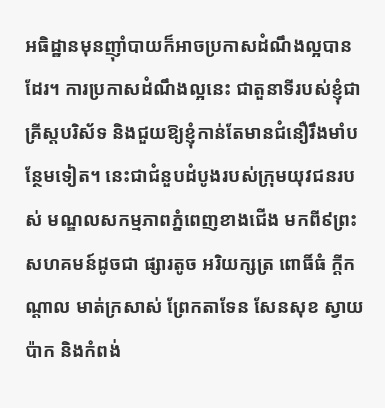អធិដ្ឋានមុនញ៉ាំបាយក៏អាចប្រកាសដំណឹងល្អបានដែរ។ ការប្រកាសដំណឹងល្អនេះ ជាតួនាទីរបស់ខ្ញុំជាគ្រីស្តបរិស័ទ និងជួយឱ្យខ្ញុំកាន់តែមានជំនឿរឹងមាំបន្ថែមទៀត។ នេះជាជំនួបដំបូងរបស់ក្រុមយុវជនរបស់ មណ្ឌលសកម្មភាពភ្នំពេញខាងជើង មកពី៩ព្រះសហគមន៍ដូចជា ផ្សារតូច អរិយក្សត្រ ពោធិ៍ធំ ក្ដីកណ្ដាល មាត់ក្រសាស់ ព្រែកតាទែន សែនសុខ ស្វាយប៉ាក និងកំពង់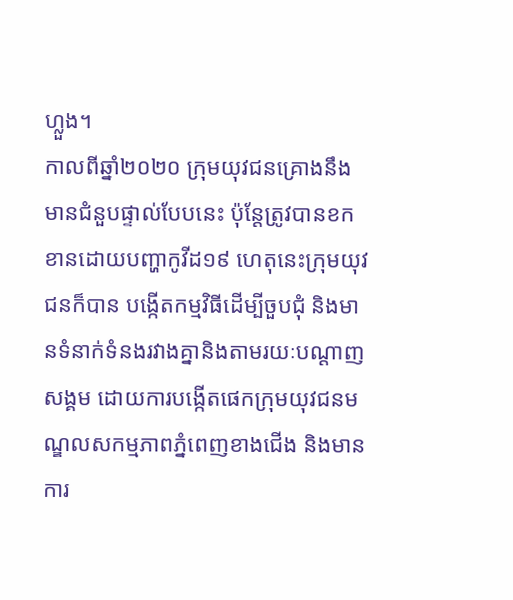ហ្លួង។
កាលពីឆ្នាំ២០២០ ក្រុមយុវជនគ្រោងនឹងមានជំនួបផ្ទាល់បែបនេះ ប៉ុន្តែត្រូវបានខកខានដោយបញ្ហាកូវីដ១៩ ហេតុនេះក្រុមយុវជនក៏បាន បង្កើតកម្មវិធីដើម្បីចួបជុំ និងមានទំនាក់ទំនងរវាងគ្នានិងតាមរយៈបណ្ដាញសង្គម ដោយការបង្កើតផេកក្រុមយុវជនមណ្ឌលសកម្មភាពភ្នំពេញខាងជើង និងមាន ការ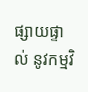ផ្សាយផ្ទាល់ នូវកម្មវិ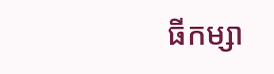ធីកម្សា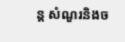ន្ត សំណួរនិងច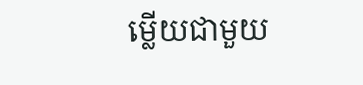ម្លើយជាមួយ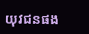យុវជនផង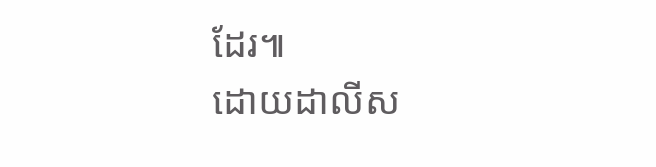ដែរ៕
ដោយដាលីស